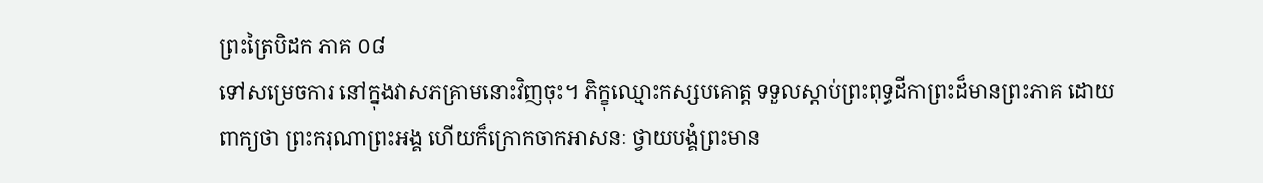ព្រះត្រៃបិដក ភាគ ០៨
ទៅសម្រេចការ នៅក្នុងវាសភគ្រាមនោះវិញចុះ។ ភិក្ខុឈ្មោះកស្សបគោត្ត ទទួលស្តាប់ព្រះពុទ្ធដីកាព្រះដ៏មានព្រះភាគ ដោយពាក្យថា ព្រះករុណាព្រះអង្គ ហើយក៏ក្រោកចាកអាសនៈ ថ្វាយបង្គំព្រះមាន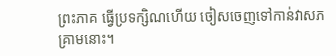ព្រះភាគ ធ្វើប្រទក្សិណហើយ ចៀសចេញទៅកាន់វាសភគ្រាមនោះ។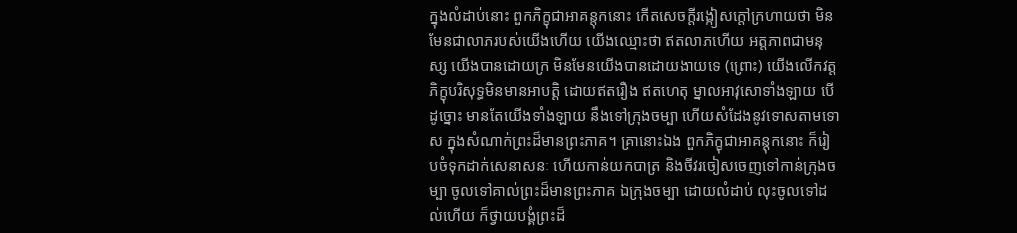ក្នុងលំដាប់នោះ ពួកភិក្ខុជាអាគន្តុកនោះ កើតសេចក្តីរង្កៀសក្តៅក្រហាយថា មិនមែនជាលាភរបស់យើងហើយ យើងឈ្មោះថា ឥតលាភហើយ អត្តភាពជាមនុស្ស យើងបានដោយក្រ មិនមែនយើងបានដោយងាយទេ (ព្រោះ) យើងលើកវត្តភិក្ខុបរិសុទ្ធមិនមានអាបត្តិ ដោយឥតរឿង ឥតហេតុ ម្នាលអាវុសោទាំងឡាយ បើដូច្នោះ មានតែយើងទាំងឡាយ នឹងទៅក្រុងចម្បា ហើយសំដែងនូវទោសតាមទោស ក្នុងសំណាក់ព្រះដ៏មានព្រះភាគ។ គ្រានោះឯង ពួកភិក្ខុជាអាគន្តុកនោះ ក៏រៀបចំទុកដាក់សេនាសនៈ ហើយកាន់យកបាត្រ និងចីវរចៀសចេញទៅកាន់ក្រុងចម្បា ចូលទៅគាល់ព្រះដ៏មានព្រះភាគ ឯក្រុងចម្បា ដោយលំដាប់ លុះចូលទៅដល់ហើយ ក៏ថ្វាយបង្គំព្រះដ៏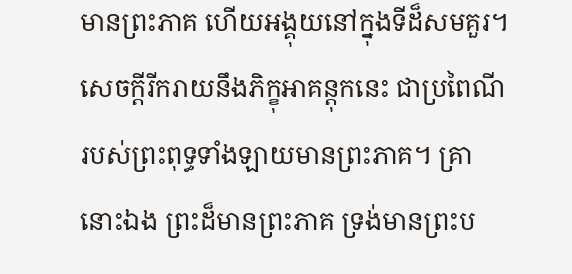មានព្រះភាគ ហើយអង្គុយនៅក្នុងទីដ៏សមគួរ។ សេចក្តីរីករាយនឹងភិក្ខុអាគន្តុកនេះ ជាប្រពៃណី របស់ព្រះពុទ្ធទាំងឡាយមានព្រះភាគ។ គ្រានោះឯង ព្រះដ៏មានព្រះភាគ ទ្រង់មានព្រះប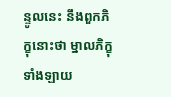ន្ទូលនេះ នឹងពួកភិក្ខុនោះថា ម្នាលភិក្ខុទាំងឡាយ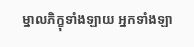ម្នាលភិក្ខុទាំងឡាយ អ្នកទាំងឡា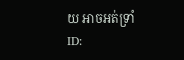យ អាចអត់ទ្រាំ
ID: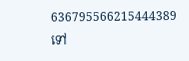636795566215444389
ទៅ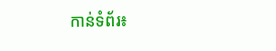កាន់ទំព័រ៖